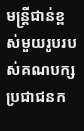មន្ត្រីជាន់ខ្ពស់មួយរូបរបស់គណបក្សប្រជាជនក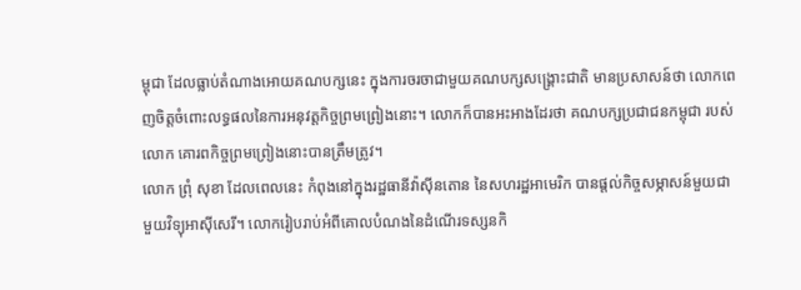ម្ពុជា ដែលធ្លាប់តំណាងអោយគណបក្សនេះ ក្នុងការចរចាជាមួយគណបក្សសង្គ្រោះជាតិ មានប្រសាសន៍ថា លោកពេញចិត្តចំពោះលទ្ធផលនៃការអនុវត្តកិច្ចព្រមព្រៀងនោះ។ លោកក៏បានអះអាងដែរថា គណបក្សប្រជាជនកម្ពុជា របស់លោក គោរពកិច្ចព្រមព្រៀងនោះបានត្រឹមត្រូវ។
លោក ព្រុំ សុខា ដែលពេលនេះ កំពុងនៅក្នុងរដ្ឋធានីវ៉ាស៊ីនតោន នៃសហរដ្ឋអាមេរិក បានផ្ដល់កិច្ចសម្ភាសន៍មួយជាមួយវិទ្យុអាស៊ីសេរី។ លោករៀបរាប់អំពីគោលបំណងនៃដំណើរទស្សនកិ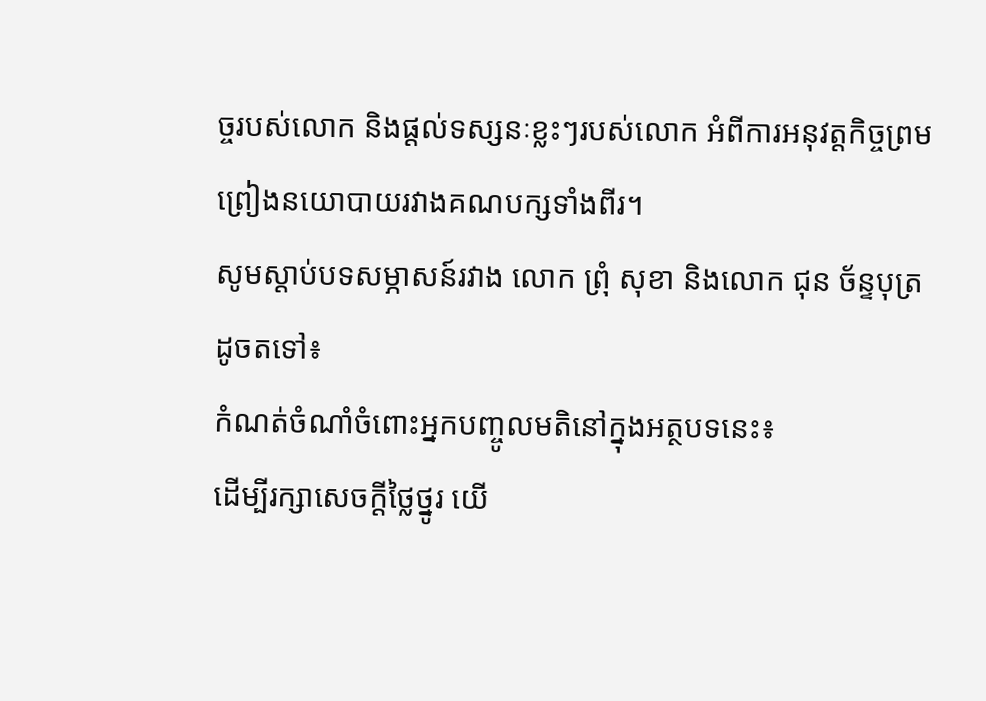ច្ចរបស់លោក និងផ្ដល់ទស្សនៈខ្លះៗរបស់លោក អំពីការអនុវត្តកិច្ចព្រមព្រៀងនយោបាយរវាងគណបក្សទាំងពីរ។
សូមស្ដាប់បទសម្ភាសន៍រវាង លោក ព្រុំ សុខា និងលោក ជុន ច័ន្ទបុត្រ ដូចតទៅ៖
កំណត់ចំណាំចំពោះអ្នកបញ្ចូលមតិនៅក្នុងអត្ថបទនេះ៖
ដើម្បីរក្សាសេចក្ដីថ្លៃថ្នូរ យើ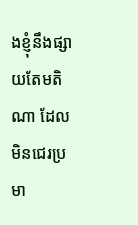ងខ្ញុំនឹងផ្សាយតែមតិណា ដែលមិនជេរប្រមា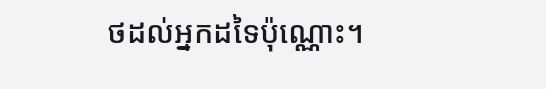ថដល់អ្នកដទៃប៉ុណ្ណោះ។